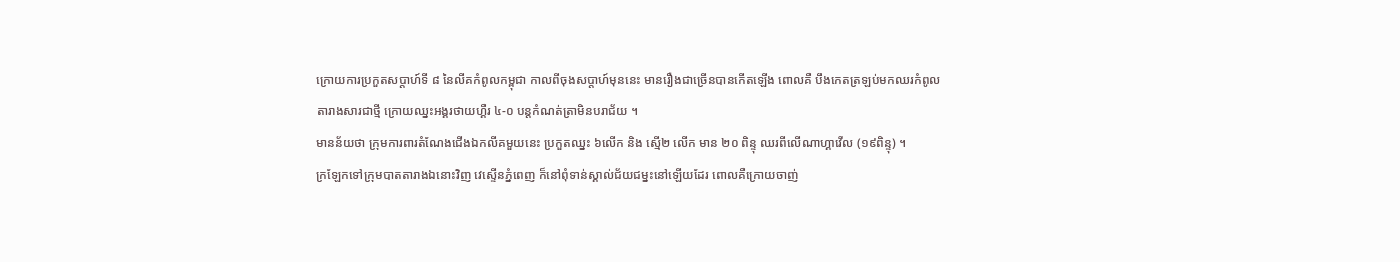ក្រោយការប្រកួតសប្តាហ៍ទី ៨ នៃលីគកំពូលកម្ពុជា កាលពីចុងសប្តាហ៍មុននេះ មានរឿងជាច្រើនបានកើតឡើង ពោលគឺ បឹងកេតត្រឡប់មកឈរកំពូលតារាងសារជាថ្មី ក្រោយឈ្នះអង្គរថាយហ្គឺរ ៤-០ បន្តកំណត់ត្រាមិនបរាជ័យ ។
មានន័យថា ក្រុមការពារតំណែងជើងឯកលីគមួយនេះ ប្រកួតឈ្នះ ៦លើក និង ស្មើ២ លើក មាន ២០ ពិន្ទុ ឈរពីលើណាហ្គាវើល (១៩ពិន្ទុ) ។
ក្រឡែកទៅក្រុមបាតតារាងឯនោះវិញ វេស្ទើនភ្នំពេញ ក៏នៅពុំទាន់ស្គាល់ជ័យជម្នះនៅឡើយដែរ ពោលគឺក្រោយចាញ់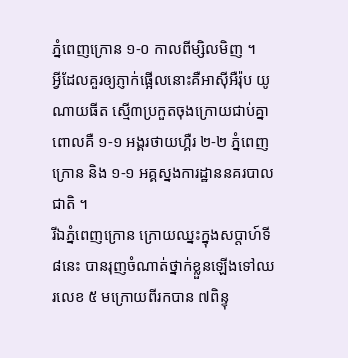ភ្នំពេញក្រោន ១-០ កាលពីម្សិលមិញ ។
អ្វីដែលគួរឲ្យភ្ញាក់ផ្អើលនោះគឺអាស៊ីអឺរ៉ុប យូណាយធីត ស្មើ៣ប្រកួតចុងក្រោយជាប់គ្នា ពោលគឺ ១-១ អង្គរថាយហ្គឺរ ២-២ ភ្នំពេញក្រោន និង ១-១ អគ្គស្នងការដ្ឋាននគរបាលជាតិ ។
រីឯភ្នំពេញក្រោន ក្រោយឈ្នះក្នុងសប្តាហ៍ទី ៨នេះ បានរុញចំណាត់ថ្នាក់ខ្លួនឡើងទៅឈរលេខ ៥ មក្រោយពីរកបាន ៧ពិន្ទុ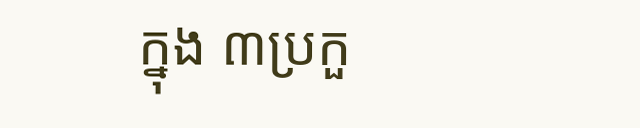ក្នុង ៣ប្រកួ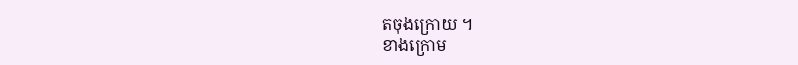តចុងក្រោយ ។
ខាងក្រោម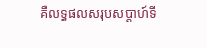គឺលទ្ធផលសរុបសប្តាហ៍ទី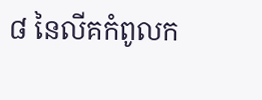៨ នៃលីគកំពូលក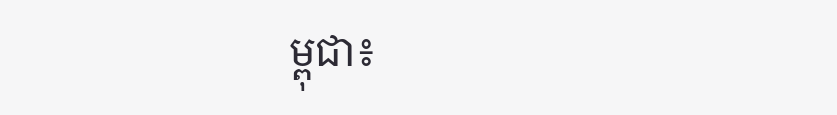ម្ពុជា៖